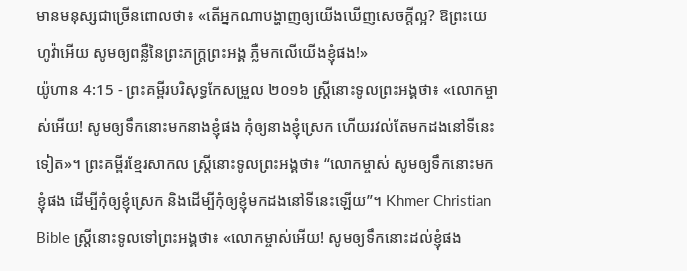មានមនុស្សជាច្រើនពោលថា៖ «តើអ្នកណាបង្ហាញឲ្យយើងឃើញសេចក្ដីល្អ? ឱព្រះយេហូវ៉ាអើយ សូមឲ្យពន្លឺនៃព្រះភក្ត្រព្រះអង្គ ភ្លឺមកលើយើងខ្ញុំផង!»
យ៉ូហាន 4:15 - ព្រះគម្ពីរបរិសុទ្ធកែសម្រួល ២០១៦ ស្ត្រីនោះទូលព្រះអង្គថា៖ «លោកម្ចាស់អើយ! សូមឲ្យទឹកនោះមកនាងខ្ញុំផង កុំឲ្យនាងខ្ញុំស្រេក ហើយរវល់តែមកដងនៅទីនេះទៀត»។ ព្រះគម្ពីរខ្មែរសាកល ស្ត្រីនោះទូលព្រះអង្គថា៖ “លោកម្ចាស់ សូមឲ្យទឹកនោះមកខ្ញុំផង ដើម្បីកុំឲ្យខ្ញុំស្រេក និងដើម្បីកុំឲ្យខ្ញុំមកដងនៅទីនេះឡើយ”។ Khmer Christian Bible ស្រ្ដីនោះទូលទៅព្រះអង្គថា៖ «លោកម្ចាស់អើយ! សូមឲ្យទឹកនោះដល់ខ្ញុំផង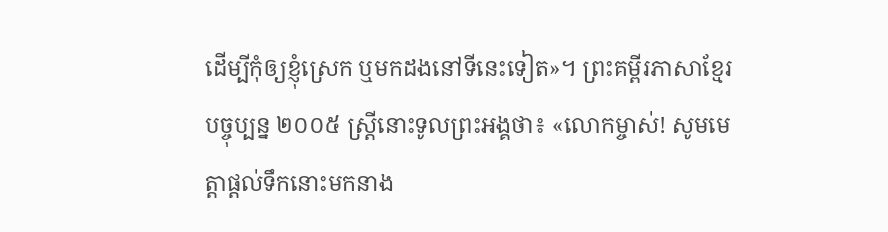ដើម្បីកុំឲ្យខ្ញុំស្រេក ឬមកដងនៅទីនេះទៀត»។ ព្រះគម្ពីរភាសាខ្មែរបច្ចុប្បន្ន ២០០៥ ស្ត្រីនោះទូលព្រះអង្គថា៖ «លោកម្ចាស់! សូមមេត្តាផ្ដល់ទឹកនោះមកនាង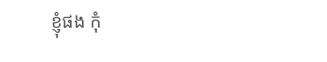ខ្ញុំផង កុំ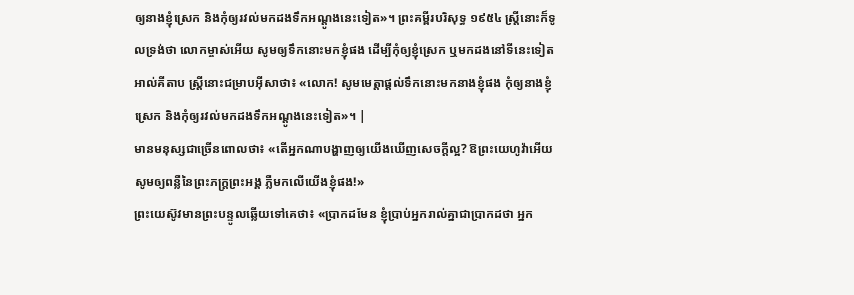ឲ្យនាងខ្ញុំស្រេក និងកុំឲ្យរវល់មកដងទឹកអណ្ដូងនេះទៀត»។ ព្រះគម្ពីរបរិសុទ្ធ ១៩៥៤ ស្ត្រីនោះក៏ទូលទ្រង់ថា លោកម្ចាស់អើយ សូមឲ្យទឹកនោះមកខ្ញុំផង ដើម្បីកុំឲ្យខ្ញុំស្រេក ឬមកដងនៅទីនេះទៀត អាល់គីតាប ស្ដ្រីនោះជម្រាបអ៊ីសាថា៖ «លោក! សូមមេត្ដាផ្ដល់ទឹកនោះមកនាងខ្ញុំផង កុំឲ្យនាងខ្ញុំស្រេក និងកុំឲ្យរវល់មកដងទឹកអណ្ដូងនេះទៀត»។ |
មានមនុស្សជាច្រើនពោលថា៖ «តើអ្នកណាបង្ហាញឲ្យយើងឃើញសេចក្ដីល្អ? ឱព្រះយេហូវ៉ាអើយ សូមឲ្យពន្លឺនៃព្រះភក្ត្រព្រះអង្គ ភ្លឺមកលើយើងខ្ញុំផង!»
ព្រះយេស៊ូវមានព្រះបន្ទូលឆ្លើយទៅគេថា៖ «ប្រាកដមែន ខ្ញុំប្រាប់អ្នករាល់គ្នាជាប្រាកដថា អ្នក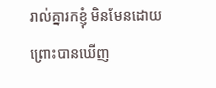រាល់គ្នារកខ្ញុំ មិនមែនដោយព្រោះបានឃើញ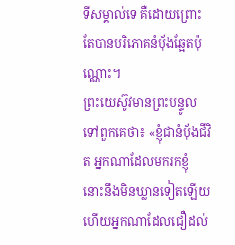ទីសម្គាល់ទេ គឺដោយព្រោះតែបានបរិភោគនំបុ័ងឆ្អែតប៉ុណ្ណោះ។
ព្រះយេស៊ូវមានព្រះបន្ទូលទៅពួកគេថា៖ «ខ្ញុំជានំបុ័ងជីវិត អ្នកណាដែលមករកខ្ញុំ នោះនឹងមិនឃ្លានទៀតឡើយ ហើយអ្នកណាដែលជឿដល់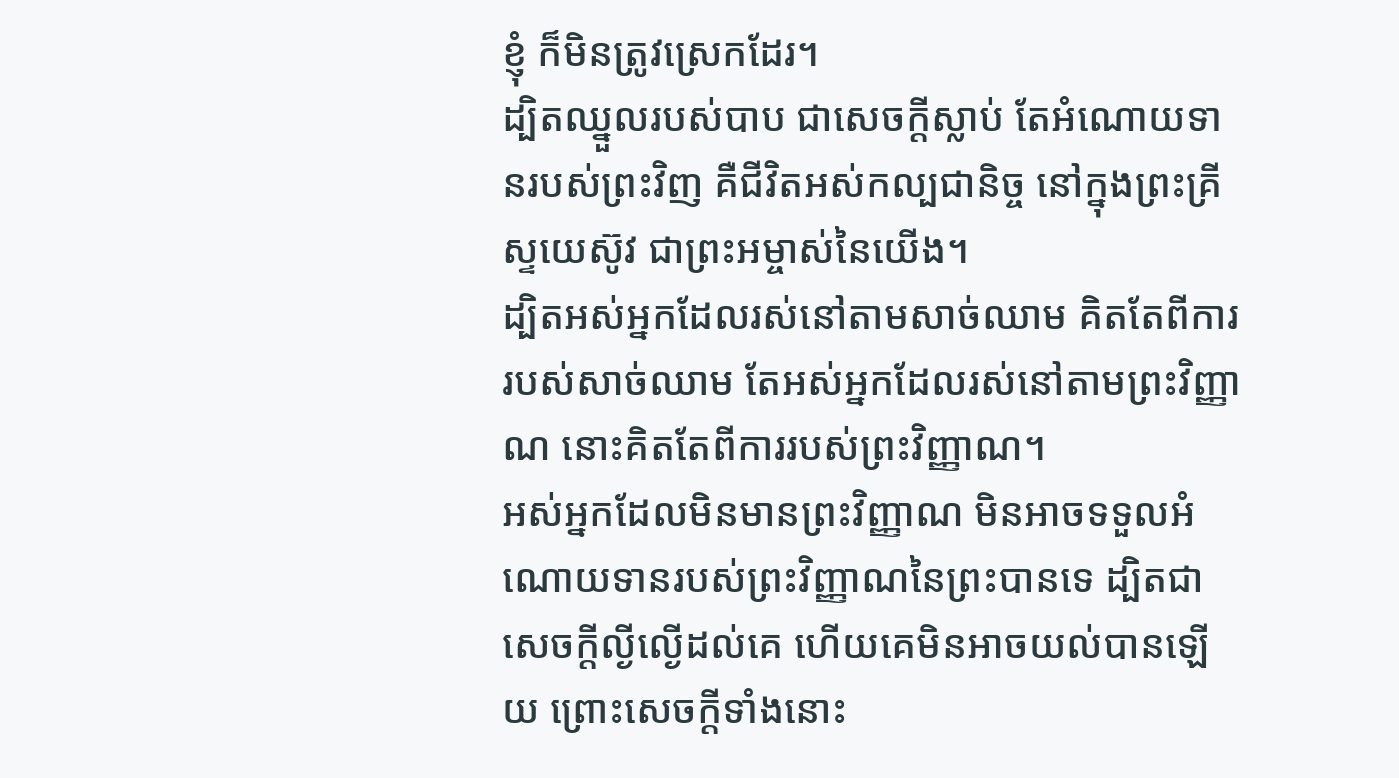ខ្ញុំ ក៏មិនត្រូវស្រេកដែរ។
ដ្បិតឈ្នួលរបស់បាប ជាសេចក្តីស្លាប់ តែអំណោយទានរបស់ព្រះវិញ គឺជីវិតអស់កល្បជានិច្ច នៅក្នុងព្រះគ្រីស្ទយេស៊ូវ ជាព្រះអម្ចាស់នៃយើង។
ដ្បិតអស់អ្នកដែលរស់នៅតាមសាច់ឈាម គិតតែពីការរបស់សាច់ឈាម តែអស់អ្នកដែលរស់នៅតាមព្រះវិញ្ញាណ នោះគិតតែពីការរបស់ព្រះវិញ្ញាណ។
អស់អ្នកដែលមិនមានព្រះវិញ្ញាណ មិនអាចទទួលអំណោយទានរបស់ព្រះវិញ្ញាណនៃព្រះបានទេ ដ្បិតជាសេចក្តីល្ងីល្ងើដល់គេ ហើយគេមិនអាចយល់បានឡើយ ព្រោះសេចក្តីទាំងនោះ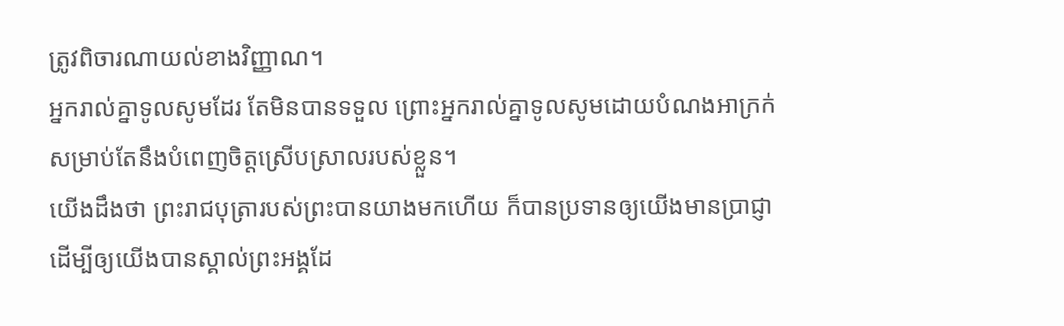ត្រូវពិចារណាយល់ខាងវិញ្ញាណ។
អ្នករាល់គ្នាទូលសូមដែរ តែមិនបានទទួល ព្រោះអ្នករាល់គ្នាទូលសូមដោយបំណងអាក្រក់ សម្រាប់តែនឹងបំពេញចិត្តស្រើបស្រាលរបស់ខ្លួន។
យើងដឹងថា ព្រះរាជបុត្រារបស់ព្រះបានយាងមកហើយ ក៏បានប្រទានឲ្យយើងមានប្រាជ្ញា ដើម្បីឲ្យយើងបានស្គាល់ព្រះអង្គដែ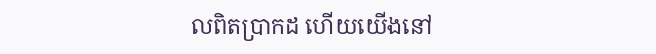លពិតប្រាកដ ហើយយើងនៅ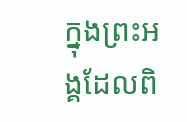ក្នុងព្រះអង្គដែលពិ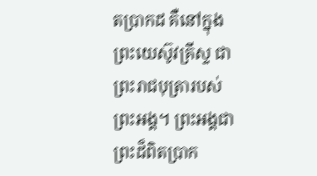តប្រាកដ គឺនៅក្នុងព្រះយេស៊ូវគ្រីស្ទ ជាព្រះរាជបុត្រារបស់ព្រះអង្គ។ ព្រះអង្គជាព្រះដ៏ពិតប្រាក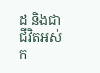ដ និងជាជីវិតអស់ក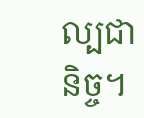ល្បជានិច្ច។